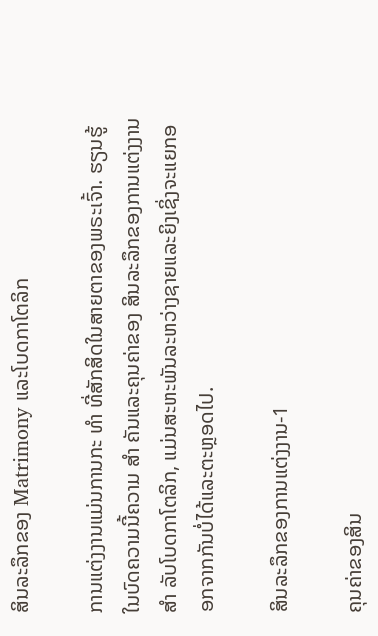ສິນລະລຶກຂອງ Matrimony ແລະໂບດກາໂຕລິກ

ການແຕ່ງງານແມ່ນການກະ ທຳ ທີ່ສັກສິດໃນສາຍຕາຂອງພຣະເຈົ້າ. ຮຽນຮູ້ໃນບົດຄວາມນີ້ຄວາມ ສຳ ຄັນແລະຄຸນຄ່າຂອງ ສິນລະລຶກຂອງການແຕ່ງງານ ສຳ ລັບໂບດກາໂຕລິກ, ແມ່ນສະຫະພັນລະຫວ່າງຊາຍແລະຍິງເຊິ່ງຈະແຍກອອກຈາກກັນບໍ່ໄດ້ແລະຕະຫຼອດໄປ.

ສິນລະລຶກຂອງການແຕ່ງງານ-1

ຄຸນຄ່າຂອງສິນ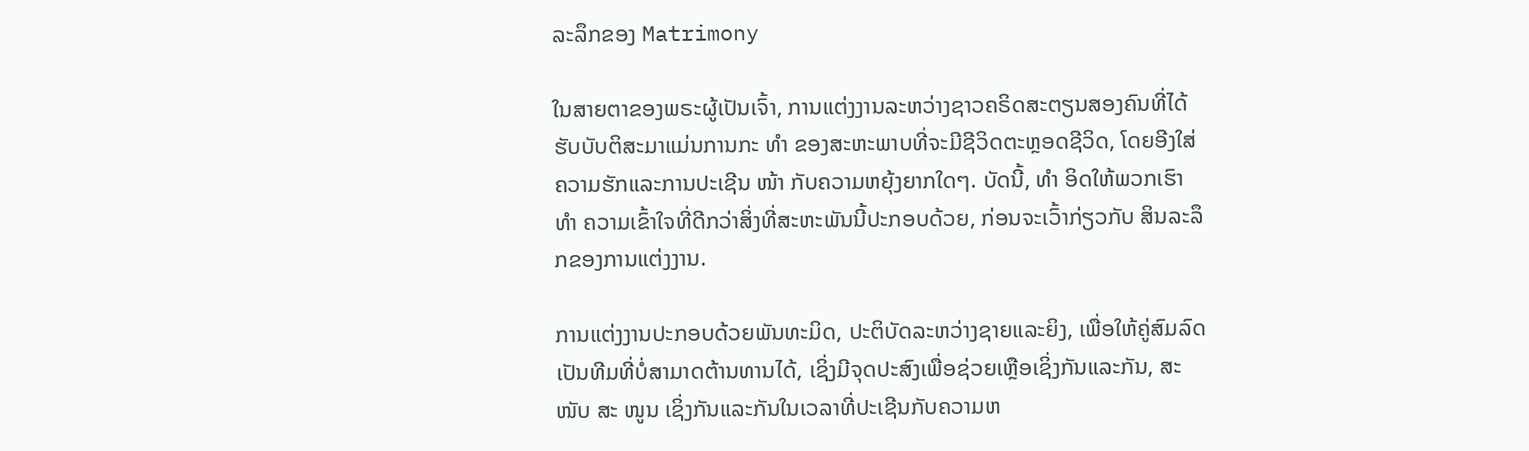ລະລຶກຂອງ Matrimony

ໃນສາຍຕາຂອງພຣະຜູ້ເປັນເຈົ້າ, ການແຕ່ງງານລະຫວ່າງຊາວຄຣິດສະຕຽນສອງຄົນທີ່ໄດ້ຮັບບັບຕິສະມາແມ່ນການກະ ທຳ ຂອງສະຫະພາບທີ່ຈະມີຊີວິດຕະຫຼອດຊີວິດ, ໂດຍອີງໃສ່ຄວາມຮັກແລະການປະເຊີນ ໜ້າ ກັບຄວາມຫຍຸ້ງຍາກໃດໆ. ບັດນີ້, ທຳ ອິດໃຫ້ພວກເຮົາ ທຳ ຄວາມເຂົ້າໃຈທີ່ດີກວ່າສິ່ງທີ່ສະຫະພັນນີ້ປະກອບດ້ວຍ, ກ່ອນຈະເວົ້າກ່ຽວກັບ ສິນລະລຶກຂອງການແຕ່ງງານ.

ການແຕ່ງງານປະກອບດ້ວຍພັນທະມິດ, ປະຕິບັດລະຫວ່າງຊາຍແລະຍິງ, ເພື່ອໃຫ້ຄູ່ສົມລົດເປັນທີມທີ່ບໍ່ສາມາດຕ້ານທານໄດ້, ເຊິ່ງມີຈຸດປະສົງເພື່ອຊ່ວຍເຫຼືອເຊິ່ງກັນແລະກັນ, ສະ ໜັບ ສະ ໜູນ ເຊິ່ງກັນແລະກັນໃນເວລາທີ່ປະເຊີນກັບຄວາມຫ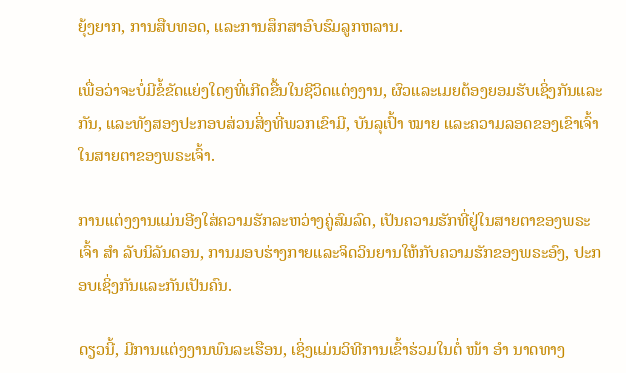ຍຸ້ງຍາກ, ການສືບທອດ, ແລະການສຶກສາອົບຮົມລູກຫລານ.

ເພື່ອວ່າຈະບໍ່ມີຂໍ້ຂັດແຍ່ງໃດໆທີ່ເກີດຂື້ນໃນຊີວິດແຕ່ງງານ, ຜົວແລະເມຍຕ້ອງຍອມຮັບເຊິ່ງກັນແລະກັນ, ແລະທັງສອງປະກອບສ່ວນສິ່ງທີ່ພວກເຂົາມີ, ບັນລຸເປົ້າ ໝາຍ ແລະຄວາມລອດຂອງເຂົາເຈົ້າໃນສາຍຕາຂອງພຣະເຈົ້າ.

ການແຕ່ງງານແມ່ນອີງໃສ່ຄວາມຮັກລະຫວ່າງຄູ່ສົມລົດ, ເປັນຄວາມຮັກທີ່ຢູ່ໃນສາຍຕາຂອງພຣະເຈົ້າ ສຳ ລັບນິລັນດອນ, ການມອບຮ່າງກາຍແລະຈິດວິນຍານໃຫ້ກັບຄວາມຮັກຂອງພຣະອົງ, ປະກອບເຊິ່ງກັນແລະກັນເປັນຄົນ.

ດຽວນີ້, ມີການແຕ່ງງານພົນລະເຮືອນ, ເຊິ່ງແມ່ນວິທີການເຂົ້າຮ່ວມໃນຕໍ່ ໜ້າ ອຳ ນາດທາງ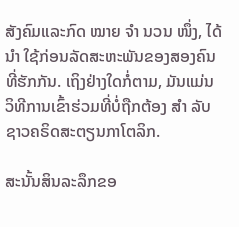ສັງຄົມແລະກົດ ໝາຍ ຈຳ ນວນ ໜຶ່ງ, ໄດ້ ນຳ ໃຊ້ກ່ອນລັດສະຫະພັນຂອງສອງຄົນທີ່ຮັກກັນ. ເຖິງຢ່າງໃດກໍ່ຕາມ, ມັນແມ່ນວິທີການເຂົ້າຮ່ວມທີ່ບໍ່ຖືກຕ້ອງ ສຳ ລັບຊາວຄຣິດສະຕຽນກາໂຕລິກ.

ສະນັ້ນສິນລະລຶກຂອ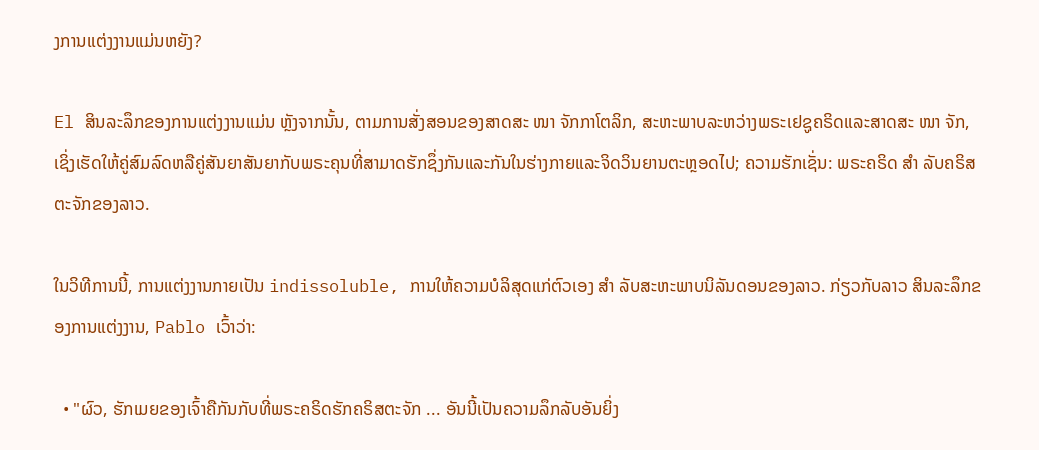ງການແຕ່ງງານແມ່ນຫຍັງ?

El ສິນລະລຶກຂອງການແຕ່ງງານແມ່ນ ຫຼັງຈາກນັ້ນ, ຕາມການສັ່ງສອນຂອງສາດສະ ໜາ ຈັກກາໂຕລິກ, ສະຫະພາບລະຫວ່າງພຣະເຢຊູຄຣິດແລະສາດສະ ໜາ ຈັກ, ເຊິ່ງເຮັດໃຫ້ຄູ່ສົມລົດຫລືຄູ່ສັນຍາສັນຍາກັບພຣະຄຸນທີ່ສາມາດຮັກຊຶ່ງກັນແລະກັນໃນຮ່າງກາຍແລະຈິດວິນຍານຕະຫຼອດໄປ; ຄວາມຮັກເຊັ່ນ: ພຣະຄຣິດ ສຳ ລັບຄຣິສຕະຈັກຂອງລາວ.

ໃນວິທີການນີ້, ການແຕ່ງງານກາຍເປັນ indissoluble, ການໃຫ້ຄວາມບໍລິສຸດແກ່ຕົວເອງ ສຳ ລັບສະຫະພາບນິລັນດອນຂອງລາວ. ກ່ຽວກັບລາວ ສິນລະລຶກຂອງການແຕ່ງງານ, Pablo ເວົ້າວ່າ:

  • "ຜົວ, ຮັກເມຍຂອງເຈົ້າຄືກັນກັບທີ່ພຣະຄຣິດຮັກຄຣິສຕະຈັກ ... ອັນນີ້ເປັນຄວາມລຶກລັບອັນຍິ່ງ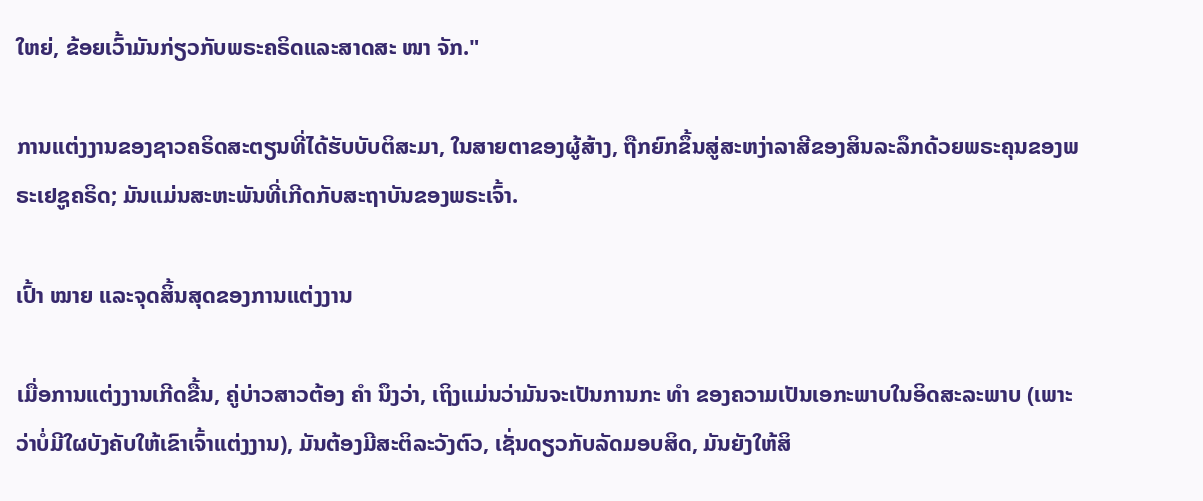ໃຫຍ່, ຂ້ອຍເວົ້າມັນກ່ຽວກັບພຣະຄຣິດແລະສາດສະ ໜາ ຈັກ."

ການແຕ່ງງານຂອງຊາວຄຣິດສະຕຽນທີ່ໄດ້ຮັບບັບຕິສະມາ, ໃນສາຍຕາຂອງຜູ້ສ້າງ, ຖືກຍົກຂຶ້ນສູ່ສະຫງ່າລາສີຂອງສິນລະລຶກດ້ວຍພຣະຄຸນຂອງພຣະເຢຊູຄຣິດ; ມັນແມ່ນສະຫະພັນທີ່ເກີດກັບສະຖາບັນຂອງພຣະເຈົ້າ.

ເປົ້າ ໝາຍ ແລະຈຸດສິ້ນສຸດຂອງການແຕ່ງງານ

ເມື່ອການແຕ່ງງານເກີດຂື້ນ, ຄູ່ບ່າວສາວຕ້ອງ ຄຳ ນຶງວ່າ, ເຖິງແມ່ນວ່າມັນຈະເປັນການກະ ທຳ ຂອງຄວາມເປັນເອກະພາບໃນອິດສະລະພາບ (ເພາະວ່າບໍ່ມີໃຜບັງຄັບໃຫ້ເຂົາເຈົ້າແຕ່ງງານ), ມັນຕ້ອງມີສະຕິລະວັງຕົວ, ເຊັ່ນດຽວກັບລັດມອບສິດ, ມັນຍັງໃຫ້ສິ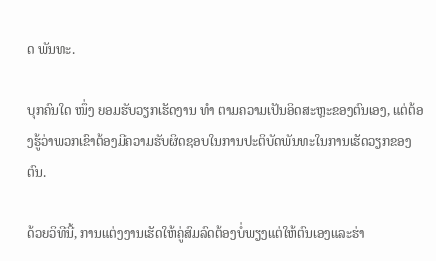ດ ພັນທະ.

ບຸກຄົນໃດ ໜຶ່ງ ຍອມຮັບວຽກເຮັດງານ ທຳ ຕາມຄວາມເປັນອິດສະຫຼະຂອງຕົນເອງ, ແຕ່ຕ້ອງຮູ້ວ່າພວກເຂົາຕ້ອງມີຄວາມຮັບຜິດຊອບໃນການປະຕິບັດພັນທະໃນການເຮັດວຽກຂອງຕົນ.

ດ້ວຍວິທີນີ້, ການແຕ່ງງານເຮັດໃຫ້ຄູ່ສົມລົດຕ້ອງບໍ່ພຽງແຕ່ໃຫ້ຕົນເອງແລະຮ່າ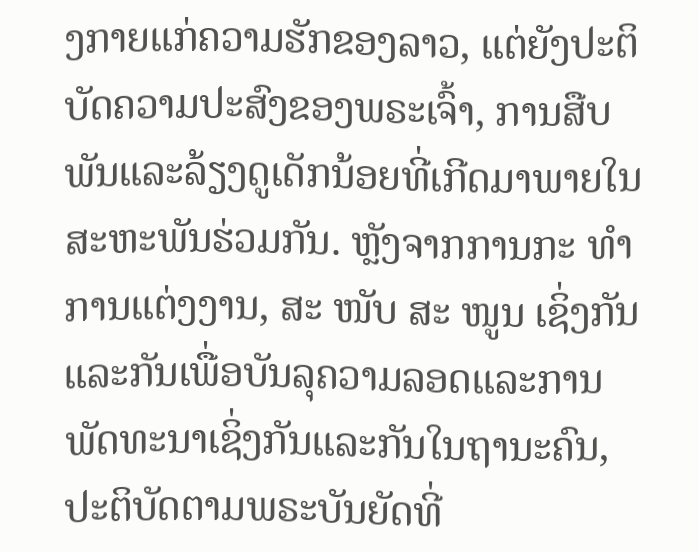ງກາຍແກ່ຄວາມຮັກຂອງລາວ, ແຕ່ຍັງປະຕິບັດຄວາມປະສົງຂອງພຣະເຈົ້າ, ການສືບພັນແລະລ້ຽງດູເດັກນ້ອຍທີ່ເກີດມາພາຍໃນສະຫະພັນຮ່ວມກັນ. ຫຼັງຈາກການກະ ທຳ ການແຕ່ງງານ, ສະ ໜັບ ສະ ໜູນ ເຊິ່ງກັນແລະກັນເພື່ອບັນລຸຄວາມລອດແລະການພັດທະນາເຊິ່ງກັນແລະກັນໃນຖານະຄົນ, ປະຕິບັດຕາມພຣະບັນຍັດທີ່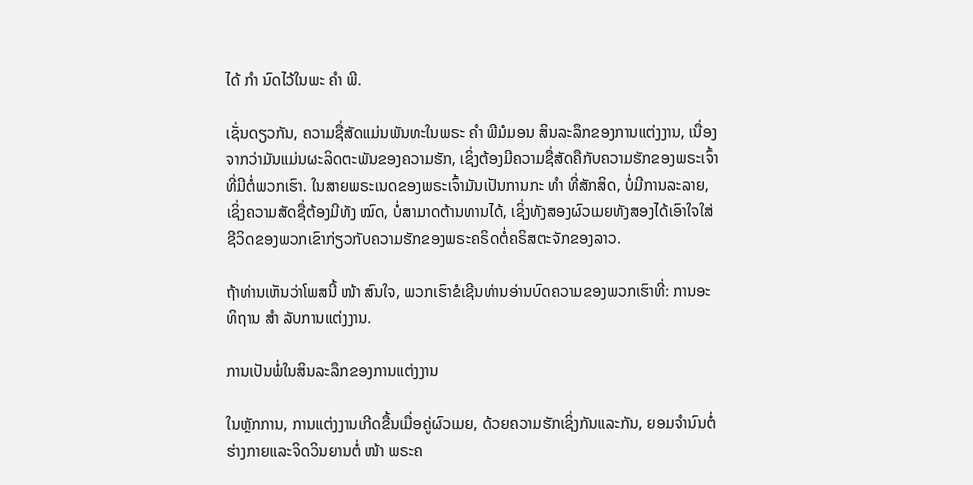ໄດ້ ກຳ ນົດໄວ້ໃນພະ ຄຳ ພີ.

ເຊັ່ນດຽວກັນ, ຄວາມຊື່ສັດແມ່ນພັນທະໃນພຣະ ຄຳ ພີມໍມອນ ສິນລະລຶກຂອງການແຕ່ງງານ, ເນື່ອງຈາກວ່າມັນແມ່ນຜະລິດຕະພັນຂອງຄວາມຮັກ, ເຊິ່ງຕ້ອງມີຄວາມຊື່ສັດຄືກັບຄວາມຮັກຂອງພຣະເຈົ້າທີ່ມີຕໍ່ພວກເຮົາ. ໃນສາຍພຣະເນດຂອງພຣະເຈົ້າມັນເປັນການກະ ທຳ ທີ່ສັກສິດ, ບໍ່ມີການລະລາຍ, ເຊິ່ງຄວາມສັດຊື່ຕ້ອງມີທັງ ໝົດ, ບໍ່ສາມາດຕ້ານທານໄດ້, ເຊິ່ງທັງສອງຜົວເມຍທັງສອງໄດ້ເອົາໃຈໃສ່ຊີວິດຂອງພວກເຂົາກ່ຽວກັບຄວາມຮັກຂອງພຣະຄຣິດຕໍ່ຄຣິສຕະຈັກຂອງລາວ.

ຖ້າທ່ານເຫັນວ່າໂພສນີ້ ໜ້າ ສົນໃຈ, ພວກເຮົາຂໍເຊີນທ່ານອ່ານບົດຄວາມຂອງພວກເຮົາທີ່: ການອະທິຖານ ສຳ ລັບການແຕ່ງງານ.

ການເປັນພໍ່ໃນສິນລະລຶກຂອງການແຕ່ງງານ

ໃນຫຼັກການ, ການແຕ່ງງານເກີດຂື້ນເມື່ອຄູ່ຜົວເມຍ, ດ້ວຍຄວາມຮັກເຊິ່ງກັນແລະກັນ, ຍອມຈໍານົນຕໍ່ຮ່າງກາຍແລະຈິດວິນຍານຕໍ່ ໜ້າ ພຣະຄ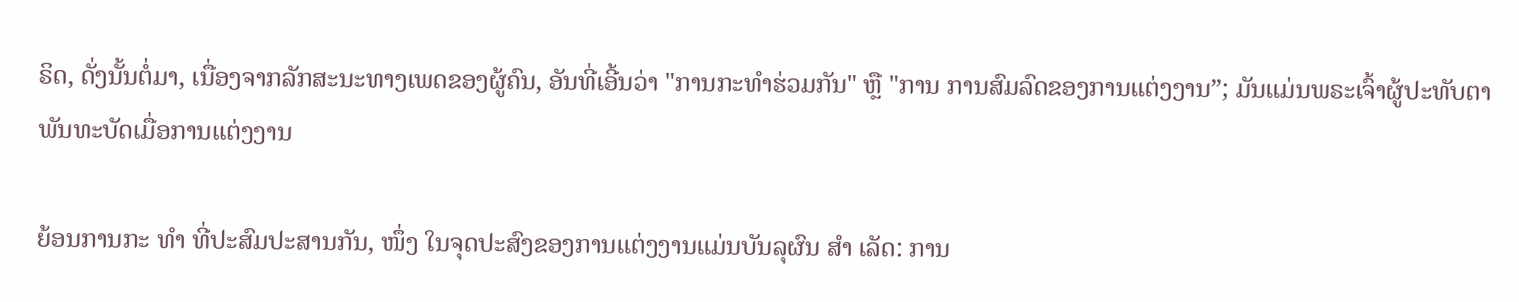ຣິດ, ດັ່ງນັ້ນຕໍ່ມາ, ເນື່ອງຈາກລັກສະນະທາງເພດຂອງຜູ້ຄົນ, ອັນທີ່ເອີ້ນວ່າ "ການກະທໍາຮ່ວມກັນ" ຫຼື "ການ ການສົມລົດຂອງການແຕ່ງງານ”; ມັນແມ່ນພຣະເຈົ້າຜູ້ປະທັບຕາພັນທະບັດເມື່ອການແຕ່ງງານ

ຍ້ອນການກະ ທຳ ທີ່ປະສົມປະສານກັນ, ໜຶ່ງ ໃນຈຸດປະສົງຂອງການແຕ່ງງານແມ່ນບັນລຸຜົນ ສຳ ເລັດ: ການ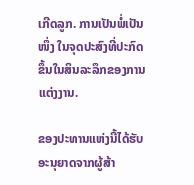ເກີດລູກ. ການເປັນພໍ່ເປັນ ໜຶ່ງ ໃນຈຸດປະສົງທີ່ປະກົດຂຶ້ນໃນສິນລະລຶກຂອງການແຕ່ງງານ.

ຂອງປະທານແຫ່ງນີ້ໄດ້ຮັບອະນຸຍາດຈາກຜູ້ສ້າ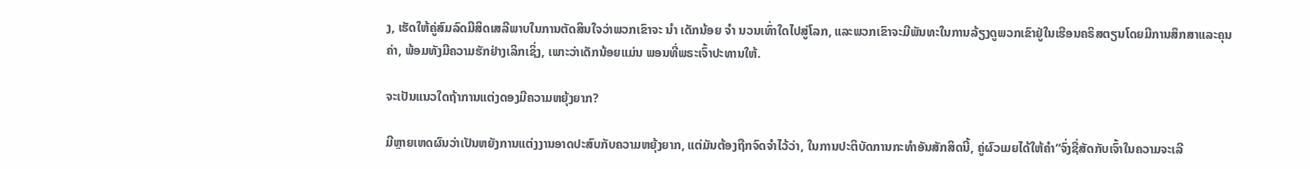ງ, ເຮັດໃຫ້ຄູ່ສົມລົດມີສິດເສລີພາບໃນການຕັດສິນໃຈວ່າພວກເຂົາຈະ ນຳ ເດັກນ້ອຍ ຈຳ ນວນເທົ່າໃດໄປສູ່ໂລກ, ແລະພວກເຂົາຈະມີພັນທະໃນການລ້ຽງດູພວກເຂົາຢູ່ໃນເຮືອນຄຣິສຕຽນໂດຍມີການສຶກສາແລະຄຸນຄ່າ, ພ້ອມທັງມີຄວາມຮັກຢ່າງເລິກເຊິ່ງ, ເພາະວ່າເດັກນ້ອຍແມ່ນ ພອນທີ່ພຣະເຈົ້າປະທານໃຫ້.

ຈະເປັນແນວໃດຖ້າການແຕ່ງດອງມີຄວາມຫຍຸ້ງຍາກ?

ມີຫຼາຍເຫດຜົນວ່າເປັນຫຍັງການແຕ່ງງານອາດປະສົບກັບຄວາມຫຍຸ້ງຍາກ, ແຕ່ມັນຕ້ອງຖືກຈົດຈໍາໄວ້ວ່າ, ໃນການປະຕິບັດການກະທໍາອັນສັກສິດນີ້, ຄູ່ຜົວເມຍໄດ້ໃຫ້ຄໍາ“ຈົ່ງຊື່ສັດກັບເຈົ້າໃນຄວາມຈະເລີ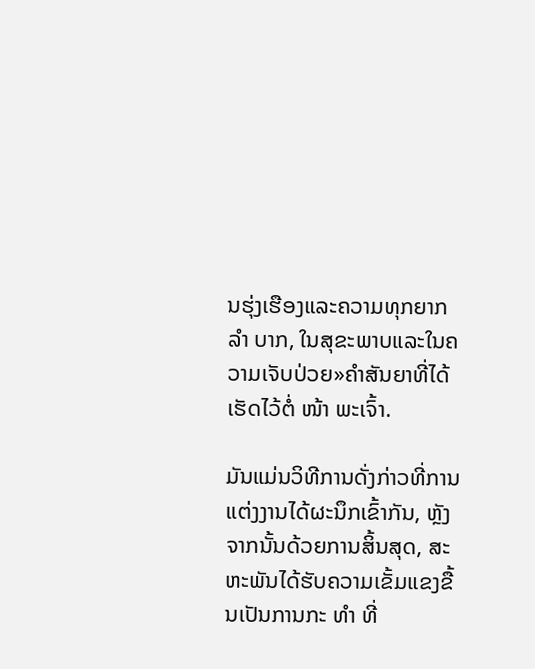ນຮຸ່ງເຮືອງແລະຄວາມທຸກຍາກ ລຳ ບາກ, ໃນສຸຂະພາບແລະໃນຄວາມເຈັບປ່ວຍ»ຄໍາສັນຍາທີ່ໄດ້ເຮັດໄວ້ຕໍ່ ໜ້າ ພະເຈົ້າ.

ມັນແມ່ນວິທີການດັ່ງກ່າວທີ່ການແຕ່ງງານໄດ້ຜະນຶກເຂົ້າກັນ, ຫຼັງຈາກນັ້ນດ້ວຍການສິ້ນສຸດ, ສະຫະພັນໄດ້ຮັບຄວາມເຂັ້ມແຂງຂື້ນເປັນການກະ ທຳ ທີ່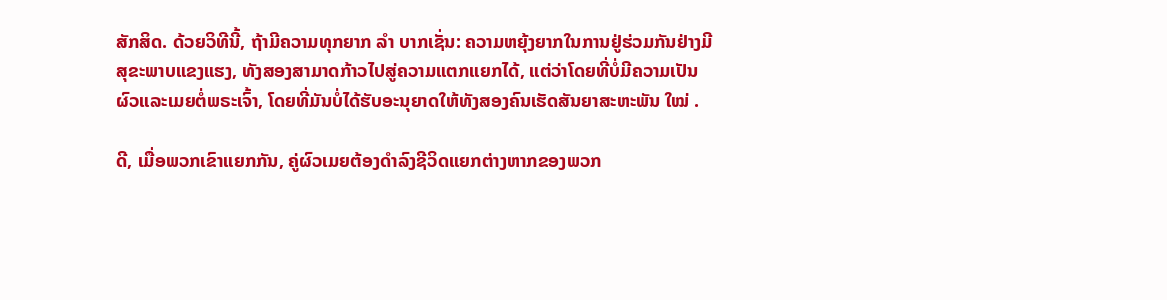ສັກສິດ. ດ້ວຍວິທີນີ້, ຖ້າມີຄວາມທຸກຍາກ ລຳ ບາກເຊັ່ນ: ຄວາມຫຍຸ້ງຍາກໃນການຢູ່ຮ່ວມກັນຢ່າງມີສຸຂະພາບແຂງແຮງ, ທັງສອງສາມາດກ້າວໄປສູ່ຄວາມແຕກແຍກໄດ້, ແຕ່ວ່າໂດຍທີ່ບໍ່ມີຄວາມເປັນຜົວແລະເມຍຕໍ່ພຣະເຈົ້າ, ໂດຍທີ່ມັນບໍ່ໄດ້ຮັບອະນຸຍາດໃຫ້ທັງສອງຄົນເຮັດສັນຍາສະຫະພັນ ໃໝ່ .

ດີ, ເມື່ອພວກເຂົາແຍກກັນ, ຄູ່ຜົວເມຍຕ້ອງດໍາລົງຊີວິດແຍກຕ່າງຫາກຂອງພວກ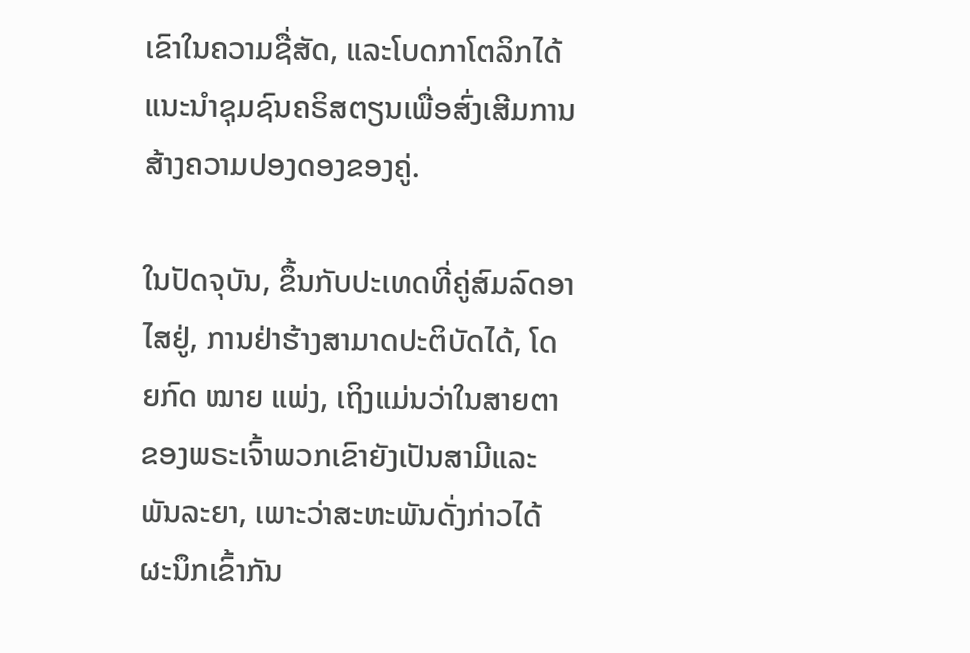ເຂົາໃນຄວາມຊື່ສັດ, ແລະໂບດກາໂຕລິກໄດ້ແນະນໍາຊຸມຊົນຄຣິສຕຽນເພື່ອສົ່ງເສີມການສ້າງຄວາມປອງດອງຂອງຄູ່.

ໃນປັດຈຸບັນ, ຂຶ້ນກັບປະເທດທີ່ຄູ່ສົມລົດອາໄສຢູ່, ການຢ່າຮ້າງສາມາດປະຕິບັດໄດ້, ໂດຍກົດ ໝາຍ ແພ່ງ, ເຖິງແມ່ນວ່າໃນສາຍຕາຂອງພຣະເຈົ້າພວກເຂົາຍັງເປັນສາມີແລະພັນລະຍາ, ເພາະວ່າສະຫະພັນດັ່ງກ່າວໄດ້ຜະນຶກເຂົ້າກັນ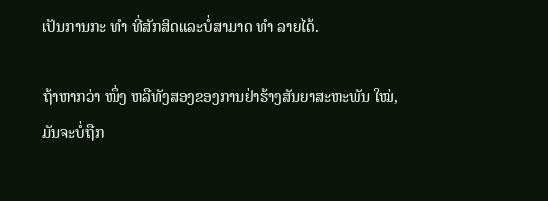ເປັນການກະ ທຳ ທີ່ສັກສິດແລະບໍ່ສາມາດ ທຳ ລາຍໄດ້.

ຖ້າຫາກວ່າ ໜຶ່ງ ຫລືທັງສອງຂອງການຢ່າຮ້າງສັນຍາສະຫະພັນ ໃໝ່, ມັນຈະບໍ່ຖືກ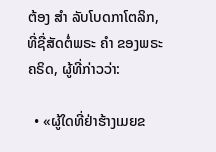ຕ້ອງ ສຳ ລັບໂບດກາໂຕລິກ, ທີ່ຊື່ສັດຕໍ່ພຣະ ຄຳ ຂອງພຣະຄຣິດ, ຜູ້ທີ່ກ່າວວ່າ:

  • «ຜູ້ໃດທີ່ຢ່າຮ້າງເມຍຂ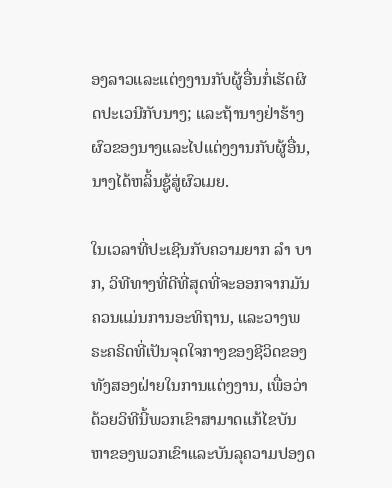ອງລາວແລະແຕ່ງງານກັບຜູ້ອື່ນກໍ່ເຮັດຜິດປະເວນີກັບນາງ; ແລະຖ້ານາງຢ່າຮ້າງຜົວຂອງນາງແລະໄປແຕ່ງງານກັບຜູ້ອື່ນ, ນາງໄດ້ຫລິ້ນຊູ້ສູ່ຜົວເມຍ.

ໃນເວລາທີ່ປະເຊີນກັບຄວາມຍາກ ລຳ ບາກ, ວິທີທາງທີ່ດີທີ່ສຸດທີ່ຈະອອກຈາກມັນຄວນແມ່ນການອະທິຖານ, ແລະວາງພຣະຄຣິດທີ່ເປັນຈຸດໃຈກາງຂອງຊີວິດຂອງທັງສອງຝ່າຍໃນການແຕ່ງງານ, ເພື່ອວ່າດ້ວຍວິທີນີ້ພວກເຂົາສາມາດແກ້ໄຂບັນຫາຂອງພວກເຂົາແລະບັນລຸຄວາມປອງດ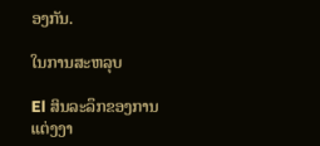ອງກັນ.

ໃນການສະຫລຸບ

El ສິນລະລຶກຂອງການແຕ່ງງາ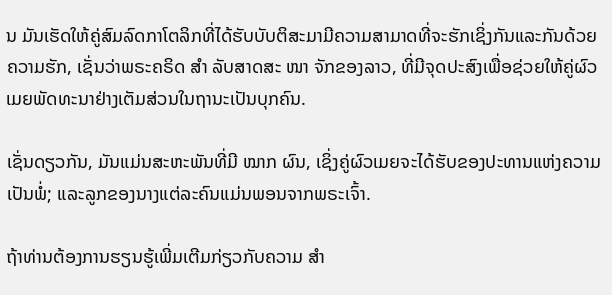ນ ມັນເຮັດໃຫ້ຄູ່ສົມລົດກາໂຕລິກທີ່ໄດ້ຮັບບັບຕິສະມາມີຄວາມສາມາດທີ່ຈະຮັກເຊິ່ງກັນແລະກັນດ້ວຍຄວາມຮັກ, ເຊັ່ນວ່າພຣະຄຣິດ ສຳ ລັບສາດສະ ໜາ ຈັກຂອງລາວ, ທີ່ມີຈຸດປະສົງເພື່ອຊ່ວຍໃຫ້ຄູ່ຜົວເມຍພັດທະນາຢ່າງເຕັມສ່ວນໃນຖານະເປັນບຸກຄົນ.

ເຊັ່ນດຽວກັນ, ມັນແມ່ນສະຫະພັນທີ່ມີ ໝາກ ຜົນ, ເຊິ່ງຄູ່ຜົວເມຍຈະໄດ້ຮັບຂອງປະທານແຫ່ງຄວາມເປັນພໍ່; ແລະລູກຂອງນາງແຕ່ລະຄົນແມ່ນພອນຈາກພຣະເຈົ້າ.

ຖ້າທ່ານຕ້ອງການຮຽນຮູ້ເພີ່ມເຕີມກ່ຽວກັບຄວາມ ສຳ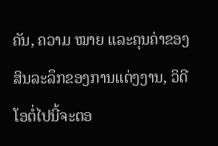ຄັນ, ຄວາມ ໝາຍ ແລະຄຸນຄ່າຂອງສິນລະລຶກຂອງການແຕ່ງງານ, ວິດີໂອຕໍ່ໄປນີ້ຈະຕອ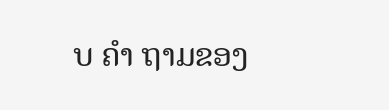ບ ຄຳ ຖາມຂອງ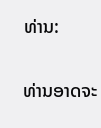ທ່ານ:

ທ່ານອາດຈະ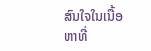ສົນໃຈໃນເນື້ອຫາທີ່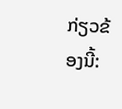ກ່ຽວຂ້ອງນີ້: